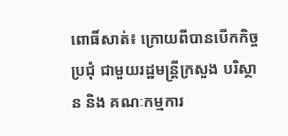ពោធិ៍សាត់៖ ក្រោយពីបានបើកកិច្ចប្រជុំ ជាមួយរដ្ឋមន្ត្រីក្រសួង បរិស្ថាន និង គណៈកម្មការ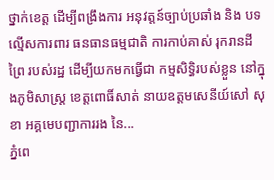ថ្នាក់ខេត្ត ដើម្បីពង្រឹងការ អនុវត្តន៍ច្បាប់ប្រឆាំង និង បទល្មើសការពារ ធនធានធម្មជាតិ ការកាប់គាស់ រុករានដីព្រៃ របស់រដ្ឋ ដើម្បីយកមកធ្វើជា កម្មសិទ្ធិរបស់ខ្លួន នៅក្នុងភូមិសាស្ត្រ ខេត្តពោធិ៍សាត់ នាយឧត្តមសេនីយ៍សៅ សុខា អគ្គមេបញ្ជាការរង នៃ...
ភ្នំពេ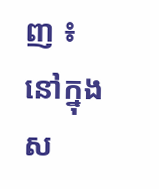ញ ៖ នៅក្នុងស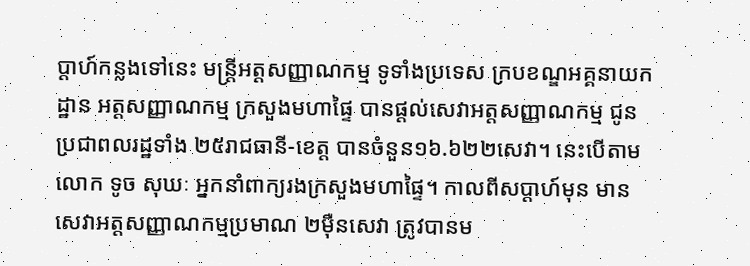ប្ដាហ៍កន្លងទៅនេះ មន្រ្តីអត្តសញ្ញាណកម្ម ទូទាំងប្រទេស ក្របខណ្ឌអគ្គនាយកដ្ឋាន អត្តសញ្ញាណកម្ម ក្រសួងមហាផ្ទៃ បានផ្ដល់សេវាអត្តសញ្ញាណកម្ម ជូនប្រជាពលរដ្ឋទាំង ២៥រាជធានី-ខេត្ត បានចំនួន១៦.៦២២សេវា។ នេះបើតាមលោក ទូច សុឃៈ អ្នកនាំពាក្យរងក្រសួងមហាផ្ទៃ។ កាលពីសប្ដាហ៍មុន មានសេវាអត្តសញ្ញាណកម្មប្រមាណ ២ម៉ឺនសេវា ត្រូវបានម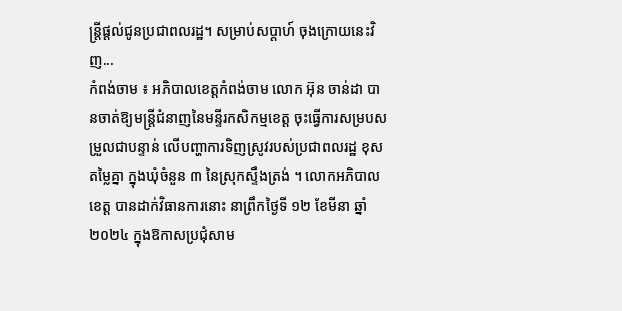ន្រ្តីផ្ដល់ជូនប្រជាពលរដ្ឋ។ សម្រាប់សប្ដាហ៍ ចុងក្រោយនេះវិញ...
កំពង់ចាម ៖ អភិបាលខេត្តកំពង់ចាម លោក អ៊ុន ចាន់ដា បានចាត់ឱ្យមន្ត្រីជំនាញនៃមន្ទីរកសិកម្មខេត្ត ចុះធ្វើការសម្របសម្រួលជាបន្ទាន់ លើបញ្ហាការទិញស្រូវរបស់ប្រជាពលរដ្ឋ ខុសតម្លៃគ្នា ក្នុងឃុំចំនួន ៣ នៃស្រុកស្ទឹងត្រង់ ។ លោកអភិបាលខេត្ត បានដាក់វិធានការនោះ នាព្រឹកថ្ងៃទី ១២ ខែមីនា ឆ្នាំ ២០២៤ ក្នុងឱកាសប្រជុំសាម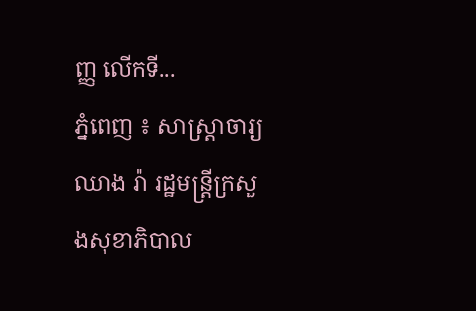ញ្ញ លើកទី...
ភ្នំពេញ ៖ សាស្រ្តាចារ្យ ឈាង រ៉ា រដ្ឋមន្រ្តីក្រសួងសុខាភិបាល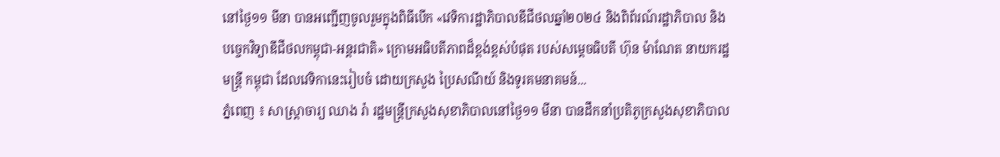នៅថ្ងៃ១១ មីនា បានអញ្ជើញចូលរួមក្នុងពិធីបើក «វេទិការដ្ឋាភិបាលឌីជីថលឆ្នាំ២០២៤ និងពិព័រណ៍រដ្ឋាភិបាល និងបច្ចេកវិទ្យាឌីជីថលកម្ពុជា-អន្តរជាតិ» ក្រោមអធិបតីភាពដ៏ខ្ពង់ខ្ពស់បំផុត របស់សម្តេចធិបតី ហ៊ុន ម៉ាណែត នាយករដ្ឋមន្រ្តី កម្ពុជា ដែលវេទិកានេះរៀបចំ ដោយក្រសួង ប្រៃសណីយ៍ និងទូរគមនាគមន៍...
ភ្នំពេញ ៖ សាស្រ្តាចារ្យ ឈាង រ៉ា រដ្ឋមន្រ្តីក្រសួងសុខាភិបាលនៅថ្ងៃ១១ មីនា បានដឹកនាំប្រតិភូក្រសួងសុខាភិបាល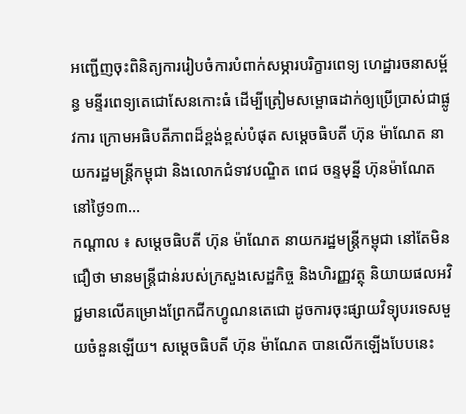អញ្ជើញចុះពិនិត្យការរៀបចំការបំពាក់សម្ភារបរិក្ខារពេទ្យ ហេដ្ឋារចនាសម្ព័ន្ធ មន្ទីរពេទ្យតេជោសែនកោះធំ ដើម្បីត្រៀមសម្ពោធដាក់ឲ្យប្រើប្រាស់ជាផ្លូវការ ក្រោមអធិបតីភាពដ៏ខ្ពង់ខ្ពស់បំផុត សម្តេចធិបតី ហ៊ុន ម៉ាណែត នាយករដ្ឋមន្រ្តីកម្ពុជា និងលោកជំទាវបណ្ឌិត ពេជ ចន្ទមុន្នី ហ៊ុនម៉ាណែត នៅថ្ងៃ១៣...
កណ្ដាល ៖ សម្ដេចធិបតី ហ៊ុន ម៉ាណែត នាយករដ្ឋមន្ដ្រីកម្ពុជា នៅតែមិនជឿថា មានមន្ត្រីជាន់របស់ក្រសួងសេដ្ឋកិច្ច និងហិរញ្ញវត្ថុ និយាយផលអវិជ្ជមានលើគម្រោងព្រែកជីកហ្វូណនតេជោ ដូចការចុះផ្សាយវិទ្យុបរទេសមួយចំនួនឡើយ។ សម្ដេចធិបតី ហ៊ុន ម៉ាណែត បានលើកឡើងបែបនេះ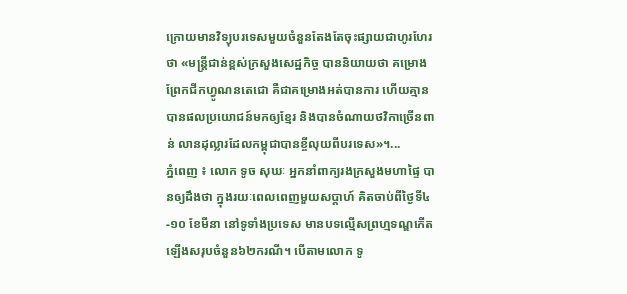ក្រោយមានវិទ្យុបរទេសមួយចំនួនតែងតែចុះផ្សាយជាហូរហែរថា «មន្ដ្រីជាន់ខ្ពស់ក្រសួងសេដ្ឋកិច្ច បាននិយាយថា គម្រោងព្រែកជីកហ្វូណនតេជោ គឺជាគម្រោងអត់បានការ ហើយគ្មានបានផលប្រយោជន៍មកឲ្យខ្មែរ និងបានចំណាយថវិកាច្រើនពាន់ លានដុល្លារដែលកម្ពុជាបានខ្ចីលុយពីបរទេស»។...
ភ្នំពេញ ៖ លោក ទូច សុឃៈ អ្នកនាំពាក្យរងក្រសួងមហាផ្ទៃ បានឲ្យដឹងថា ក្នុងរយៈពេលពេញមួយសប្ដាហ៍ គិតចាប់ពីថ្ងៃទី៤-១០ ខែមីនា នៅទូទាំងប្រទេស មានបទល្មើសព្រហ្មទណ្ឌកើតឡើងសរុបចំនួន៦២ករណី។ បើតាមលោក ទូ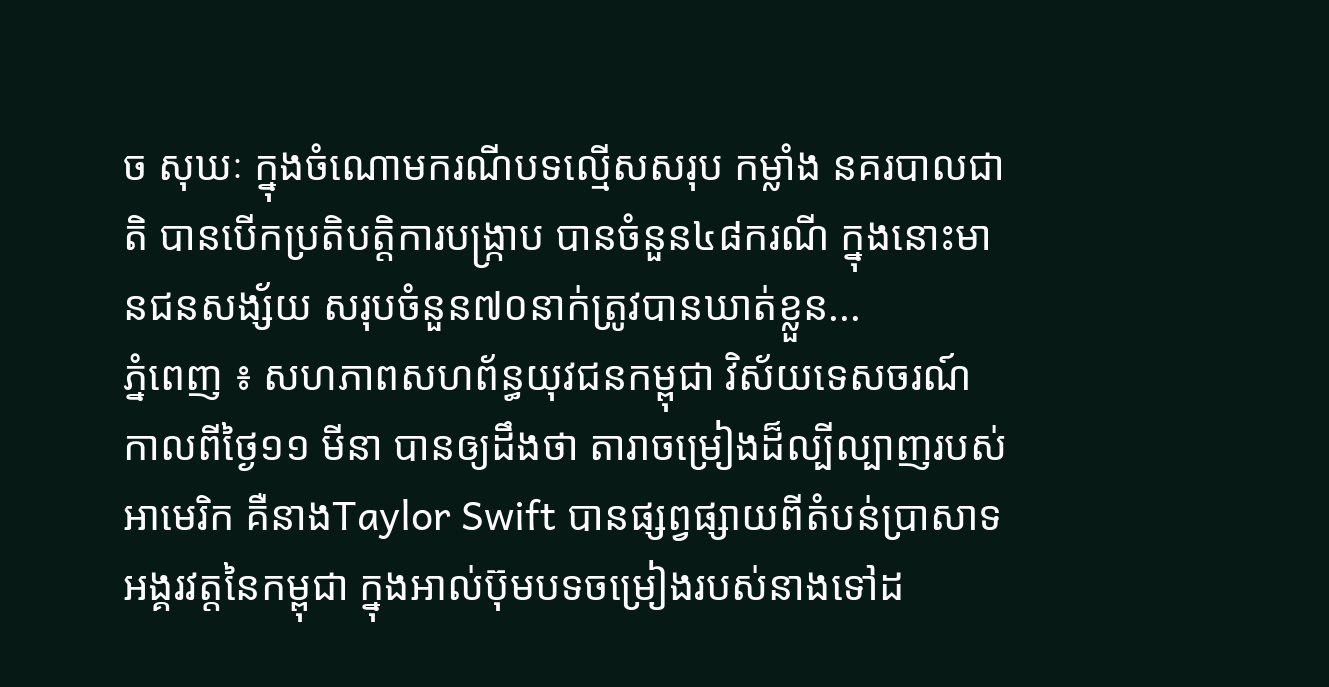ច សុឃៈ ក្នុងចំណោមករណីបទល្មើសសរុប កម្លាំង នគរបាលជាតិ បានបើកប្រតិបត្តិការបង្ក្រាប បានចំនួន៤៨ករណី ក្នុងនោះមានជនសង្ស័យ សរុបចំនួន៧០នាក់ត្រូវបានឃាត់ខ្លួន...
ភ្នំពេញ ៖ សហភាពសហព័ន្ធយុវជនកម្ពុជា វិស័យទេសចរណ៍ កាលពីថ្ងៃ១១ មីនា បានឲ្យដឹងថា តារាចម្រៀងដ៏ល្បីល្បាញរបស់អាមេរិក គឺនាងTaylor Swift បានផ្សព្វផ្សាយពីតំបន់ប្រាសាទ អង្គរវត្តនៃកម្ពុជា ក្នុងអាល់ប៊ុមបទចម្រៀងរបស់នាងទៅដ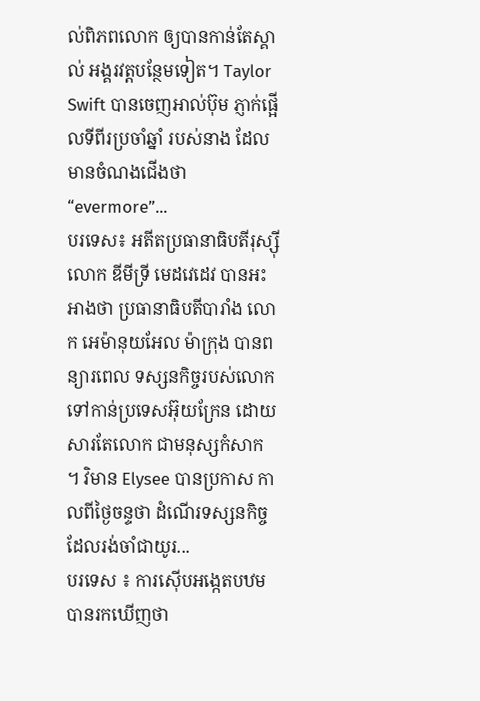ល់ពិភពលោក ឲ្យបានកាន់តែស្គាល់ អង្គរវត្តបន្ថែមទៀត។ Taylor Swift បានចេញអាល់ប៊ុម ភ្ញាក់ផ្អើលទីពីរប្រចាំឆ្នាំ របស់នាង ដែលមានចំណងជើងថា “evermore”...
បរទេស៖ អតីតប្រធានាធិបតីរុស្ស៊ី លោក ឌីមីទ្រី មេដវេដេវ បានអះអាងថា ប្រធានាធិបតីបារាំង លោក អេម៉ានុយអែល ម៉ាក្រុង បានពន្យារពេល ទស្សនកិច្ចរបស់លោក ទៅកាន់ប្រទេសអ៊ុយក្រែន ដោយសារតែលោក ជាមនុស្សកំសាក ។ វិមាន Elysee បានប្រកាស កាលពីថ្ងៃចន្ទថា ដំណើរទស្សនកិច្ច ដែលរង់ចាំជាយូរ...
បរទេស ៖ ការស៊ើបអង្កេតបឋមបានរកឃើញថា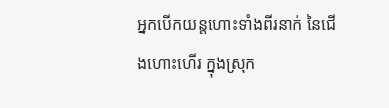អ្នកបើកយន្តហោះទាំងពីរនាក់ នៃជើងហោះហើរ ក្នុងស្រុក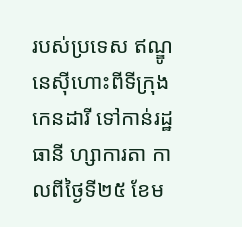របស់ប្រទេស ឥណ្ឌូនេស៊ីហោះពីទីក្រុង កេនដារី ទៅកាន់រដ្ឋធានី ហ្សាការតា កាលពីថ្ងៃទី២៥ ខែម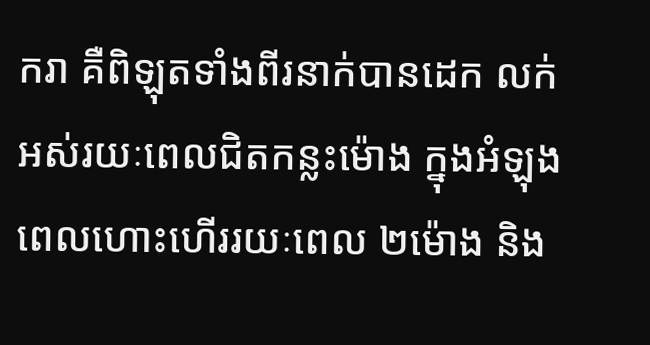ករា គឺពិឡុតទាំងពីរនាក់បានដេក លក់អស់រយៈពេលជិតកន្លះម៉ោង ក្នុងអំឡុង ពេលហោះហើររយៈពេល ២ម៉ោង និង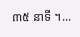៣៥ នាទី ។...